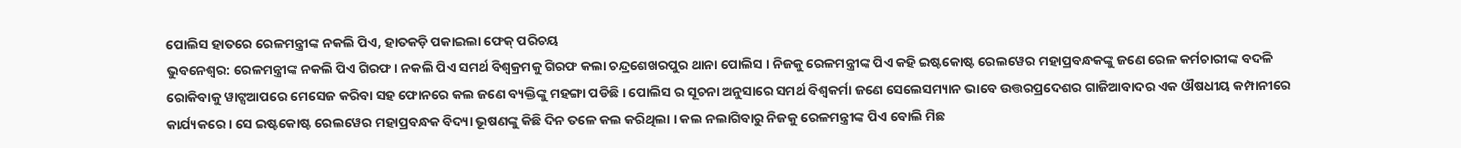ପୋଲିସ ହାତରେ ରେଳମନ୍ତ୍ରୀଙ୍କ ନକଲି ପିଏ, ହାତକଡ଼ି ପକାଇଲା ଫେକ୍ ପରିଚୟ
ଭୁବନେଶ୍ୱର: ରେଳମନ୍ତ୍ରୀଙ୍କ ନକଲି ପିଏ ଗିରଫ । ନକଲି ପିଏ ସମର୍ଥ ବିଶ୍ୱକ୍ରମକୁ ଗିରଫ କଲା ଚନ୍ଦ୍ରଶେଖରପୁର ଥାନା ପୋଲିସ । ନିଜକୁ ରେଳମନ୍ତ୍ରୀଙ୍କ ପିଏ କହି ଇଷ୍ଟକୋଷ୍ଟ ରେଲୱେର ମହାପ୍ରବନ୍ଧକଙ୍କୁ ଜଣେ ରେଳ କର୍ମଚାରୀଙ୍କ ବଦଳି ରୋକିବାକୁ ୱାଟ୍ସଆପରେ ମେସେଜ କରିବା ସହ ଫୋନରେ କଲ ଜଣେ ବ୍ୟକ୍ତିଙ୍କୁ ମହଙ୍ଗା ପଡିଛି । ପୋଲିସ ର ସୂଚନା ଅନୁସାରେ ସମର୍ଥ ବିଶ୍ୱକର୍ମା ଜଣେ ସେଲେସମ୍ୟାନ ଭାବେ ଉତ୍ତରପ୍ରଦେଶର ଗାଜିଆବାଦର ଏକ ଔଷଧୀୟ କମ୍ପାନୀରେ କାର୍ଯ୍ୟକରେ । ସେ ଇଷ୍ଟକୋଷ୍ଟ ରେଲୱେର ମହାପ୍ରବନ୍ଧକ ବିଦ୍ୟା ଭୂଷଣଙ୍କୁ କିଛି ଦିନ ତଳେ କଲ କରିଥିଲା । କଲ ନଲାଗିବାରୁ ନିଜକୁ ରେଳମନ୍ତ୍ରୀଙ୍କ ପିଏ ବୋଲି ମିଛ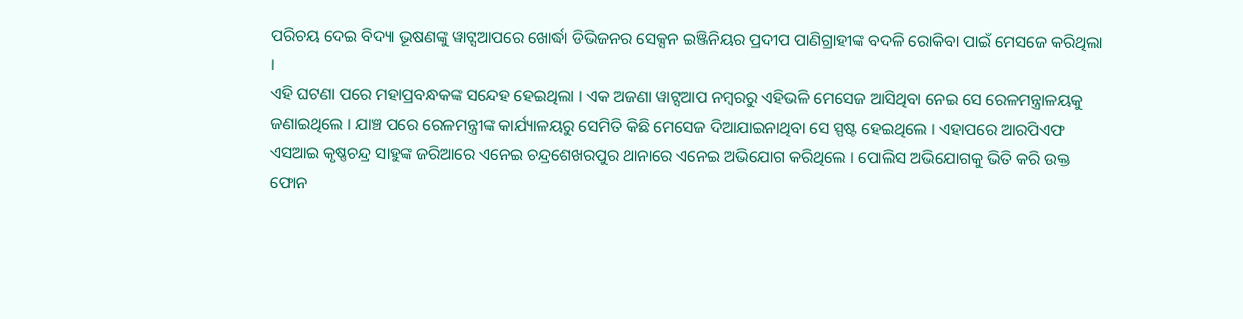ପରିଚୟ ଦେଇ ବିଦ୍ୟା ଭୂଷଣଙ୍କୁ ୱାଟ୍ସଆପରେ ଖୋର୍ଦ୍ଧା ଡିଭିଜନର ସେକ୍ସନ ଇଞ୍ଜିନିୟର ପ୍ରଦୀପ ପାଣିଗ୍ରାହୀଙ୍କ ବଦଳି ରୋକିବା ପାଇଁ ମେସଜେ କରିଥିଲା ।
ଏହି ଘଟଣା ପରେ ମହାପ୍ରବନ୍ଧକଙ୍କ ସନ୍ଦେହ ହେଇଥିଲା । ଏକ ଅଜଣା ୱାଟ୍ସଆପ ନମ୍ବରରୁ ଏହିଭଳି ମେସେଜ ଆସିଥିବା ନେଇ ସେ ରେଳମନ୍ତ୍ରାଳୟକୁ ଜଣାଇଥିଲେ । ଯାଞ୍ଚ ପରେ ରେଳମନ୍ତ୍ରୀଙ୍କ କାର୍ଯ୍ୟାଳୟରୁ ସେମିତି କିଛି ମେସେଜ ଦିଆଯାଇନାଥିବା ସେ ସ୍ପଷ୍ଟ ହେଇଥିଲେ । ଏହାପରେ ଆରପିଏଫ ଏସଆଇ କୃଷ୍ଣଚନ୍ଦ୍ର ସାହୁଙ୍କ ଜରିଆରେ ଏନେଇ ଚନ୍ଦ୍ରଶେଖରପୁର ଥାନାରେ ଏନେଇ ଅଭିଯୋଗ କରିଥିଲେ । ପୋଲିସ ଅଭିଯୋଗକୁ ଭିତି କରି ଉକ୍ତ ଫୋନ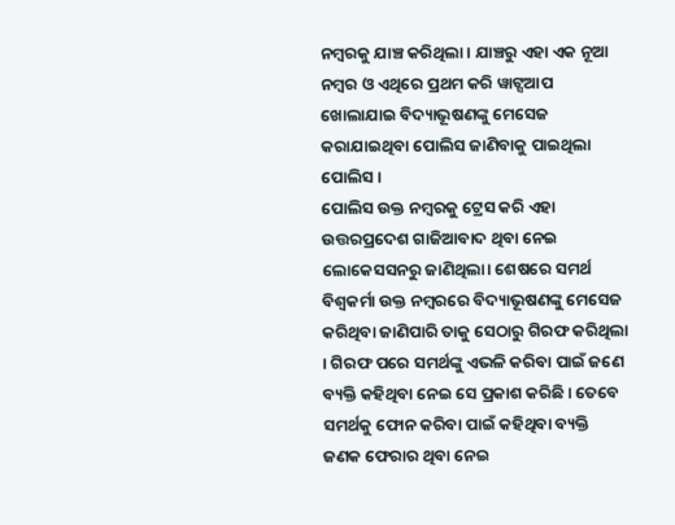ନମ୍ବରକୁ ଯାଞ୍ଚ କରିଥିଲା । ଯାଞ୍ଚରୁ ଏହା ଏକ ନୂଆ ନମ୍ବର ଓ ଏଥିରେ ପ୍ରଥମ କରି ୱାଟ୍ସଆପ ଖୋଲାଯାଇ ବିଦ୍ୟାଭୂଷଣଙ୍କୁ ମେସେଜ କରାଯାଇଥିବା ପୋଲିସ ଜାଣିବାକୁ ପାଇଥିଲା ପୋଲିସ ।
ପୋଲିସ ଉକ୍ତ ନମ୍ବରକୁ ଟ୍ରେସ କରି ଏହା ଉତ୍ତରପ୍ରଦେଶ ଗାଜିଆବାଦ ଥିବା ନେଇ ଲୋକେସସନରୁ ଜାଣିଥିଲା। ଶେଷରେ ସମର୍ଥ ବିଶ୍ୱକର୍ମା ଉକ୍ତ ନମ୍ବରରେ ବିଦ୍ୟାଭୂଷଣଙ୍କୁ ମେସେଜ କରିଥିବା ଜାଣିପାରି ତାକୁ ସେଠାରୁ ଗିରଫ କରିଥିଲା । ଗିରଫ ପରେ ସମର୍ଥଙ୍କୁ ଏଭଳି କରିବା ପାଇଁ ଜଣେ ବ୍ୟକ୍ତି କହିଥିବା ନେଇ ସେ ପ୍ରକାଶ କରିଛି । ତେବେ ସମର୍ଥକୁ ଫୋନ କରିବା ପାଇଁ କହିଥିବା ବ୍ୟକ୍ତି ଜଣକ ଫେରାର ଥିବା ନେଇ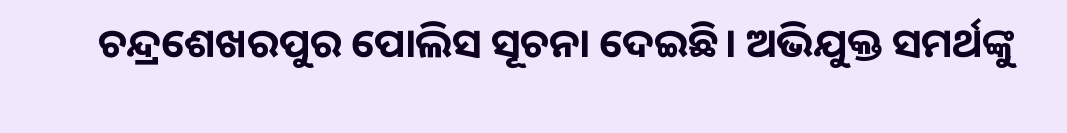ଚନ୍ଦ୍ରଶେଖରପୁର ପୋଲିସ ସୂଚନା ଦେଇଛି। ଅଭିଯୁକ୍ତ ସମର୍ଥଙ୍କୁ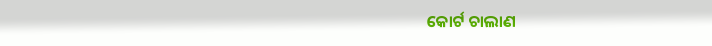କୋର୍ଟ ଚାଲାଣ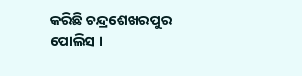କରିଛି ଚନ୍ଦ୍ରଶେଖରପୁର ପୋଲିସ ।